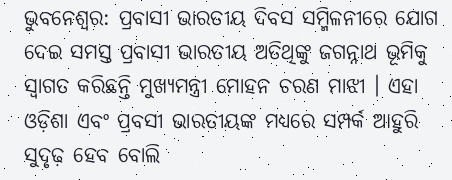ଭୁବନେଶ୍ୱର: ପ୍ରବାସୀ ଭାରତୀୟ ଦିବସ ସମ୍ମିଳନୀରେ ଯୋଗ ଦେଇ ସମସ୍ତ ପ୍ରବାସୀ ଭାରତୀୟ ଅତିଥିଙ୍କୁ ଜଗନ୍ନାଥ ଭୂମିକୁ ସ୍ୱାଗତ କରିଛନ୍ତି ମୁଖ୍ୟମନ୍ତ୍ରୀ ମୋହନ ଚରଣ ମାଝୀ । ଏହା ଓଡ଼ିଶା ଏବଂ ପ୍ରବସୀ ଭାରତୀୟଙ୍କ ମଧ୍ୟରେ ସମ୍ପର୍କ ଆହୁରି ସୁଦୃଢ଼ ହେବ ବୋଲି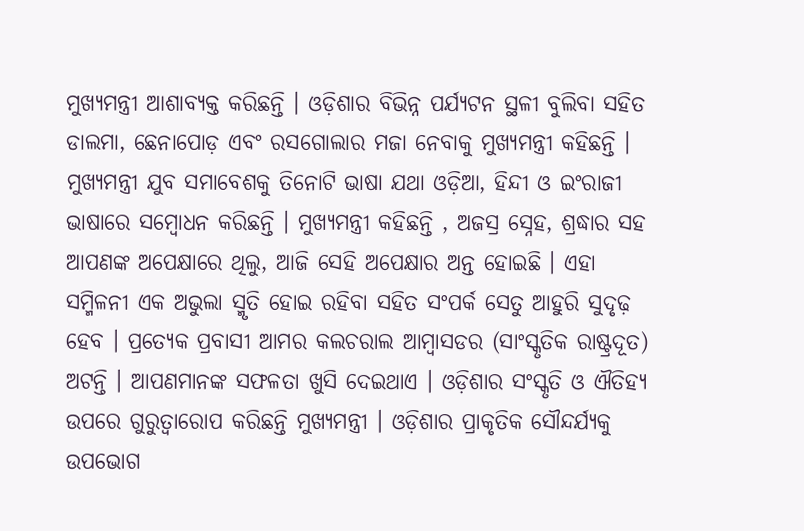ମୁଖ୍ୟମନ୍ତ୍ରୀ ଆଶାବ୍ୟକ୍ତ କରିଛନ୍ତି । ଓଡ଼ିଶାର ବିଭିନ୍ନ ପର୍ଯ୍ୟଟନ ସ୍ଥଳୀ ବୁଲିବା ସହିତ ଡାଲମା, ଛେନାପୋଡ଼ ଏବଂ ରସଗୋଲାର ମଜା ନେବାକୁ ମୁଖ୍ୟମନ୍ତ୍ରୀ କହିଛନ୍ତି ।
ମୁଖ୍ୟମନ୍ତ୍ରୀ ଯୁବ ସମାବେଶକୁ ତିନୋଟି ଭାଷା ଯଥା ଓଡ଼ିଆ, ହିନ୍ଦୀ ଓ ଇଂରାଜୀ ଭାଷାରେ ସମ୍ବୋଧନ କରିଛନ୍ତି । ମୁଖ୍ୟମନ୍ତ୍ରୀ କହିଛନ୍ତି , ଅଜସ୍ର ସ୍ନେହ, ଶ୍ରଦ୍ଧାର ସହ ଆପଣଙ୍କ ଅପେକ୍ଷାରେ ଥିଲୁ, ଆଜି ସେହି ଅପେକ୍ଷାର ଅନ୍ତ ହୋଇଛି । ଏହା ସମ୍ମିଳନୀ ଏକ ଅଭୁଲା ସ୍ମୃତି ହୋଇ ରହିବା ସହିତ ସଂପର୍କ ସେତୁ ଆହୁରି ସୁଦୃଢ଼ ହେବ । ପ୍ରତ୍ୟେକ ପ୍ରବାସୀ ଆମର କଲଚରାଲ ଆମ୍ବାସଡର (ସାଂସ୍କୃତିକ ରାଷ୍ଟ୍ରଦୂତ) ଅଟନ୍ତି । ଆପଣମାନଙ୍କ ସଫଳତା ଖୁସି ଦେଇଥାଏ । ଓଡ଼ିଶାର ସଂସ୍କୃତି ଓ ଐତିହ୍ୟ ଉପରେ ଗୁରୁତ୍ୱାରୋପ କରିଛନ୍ତି ମୁଖ୍ୟମନ୍ତ୍ରୀ । ଓଡ଼ିଶାର ପ୍ରାକୃତିକ ସୌନ୍ଦର୍ଯ୍ୟକୁ ଉପଭୋଗ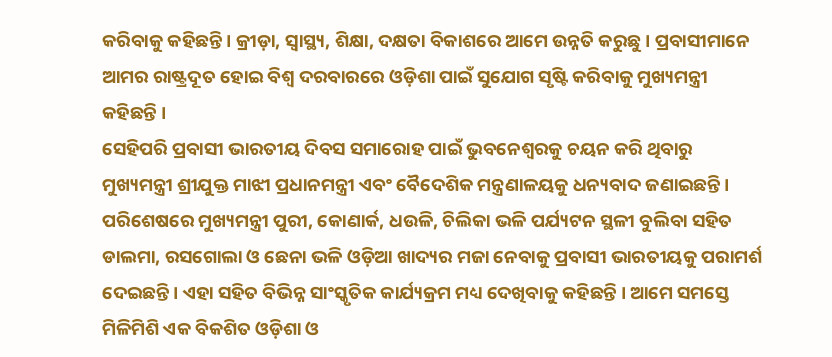କରିବାକୁ କହିଛନ୍ତି । କ୍ରୀଡ଼ା, ସ୍ୱାସ୍ଥ୍ୟ, ଶିକ୍ଷା, ଦକ୍ଷତା ବିକାଶରେ ଆମେ ଉନ୍ନତି କରୁଛୁ । ପ୍ରବାସୀମାନେ ଆମର ରାଷ୍ଟ୍ରଦୂତ ହୋଇ ବିଶ୍ୱ ଦରବାରରେ ଓଡ଼ିଶା ପାଇଁ ସୁଯୋଗ ସୃଷ୍ଟି କରିବାକୁ ମୁଖ୍ୟମନ୍ତ୍ରୀ କହିଛନ୍ତି ।
ସେହିପରି ପ୍ରବାସୀ ଭାରତୀୟ ଦିବସ ସମାରୋହ ପାଇଁ ଭୁବନେଶ୍ଵରକୁ ଚୟନ କରି ଥିବାରୁ ମୁଖ୍ୟମନ୍ତ୍ରୀ ଶ୍ରୀଯୁକ୍ତ ମାଝୀ ପ୍ରଧାନମନ୍ତ୍ରୀ ଏବଂ ବୈଦେଶିକ ମନ୍ତ୍ରଣାଳୟକୁ ଧନ୍ୟବାଦ ଜଣାଇଛନ୍ତି । ପରିଶେଷରେ ମୁଖ୍ୟମନ୍ତ୍ରୀ ପୁରୀ, କୋଣାର୍କ, ଧଉଳି, ଚିଲିକା ଭଳି ପର୍ଯ୍ୟଟନ ସ୍ଥଳୀ ବୁଲିବା ସହିତ ଡାଲମା, ରସଗୋଲା ଓ ଛେନା ଭଳି ଓଡ଼ିଆ ଖାଦ୍ୟର ମଜା ନେବାକୁ ପ୍ରବାସୀ ଭାରତୀୟକୁ ପରାମର୍ଶ ଦେଇଛନ୍ତି । ଏହା ସହିତ ବିଭିନ୍ନ ସାଂସ୍କୃତିକ କାର୍ଯ୍ୟକ୍ରମ ମଧ୍ୟ ଦେଖିବାକୁ କହିଛନ୍ତି । ଆମେ ସମସ୍ତେ ମିଳିମିଶି ଏକ ବିକଶିତ ଓଡ଼ିଶା ଓ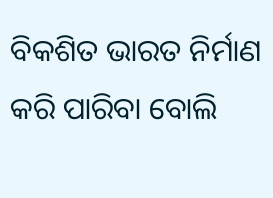ବିକଶିତ ଭାରତ ନିର୍ମାଣ କରି ପାରିବା ବୋଲି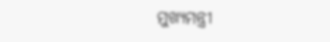ମୁଖ୍ୟମନ୍ତ୍ରୀ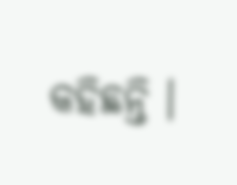କହିଛନ୍ତି ।